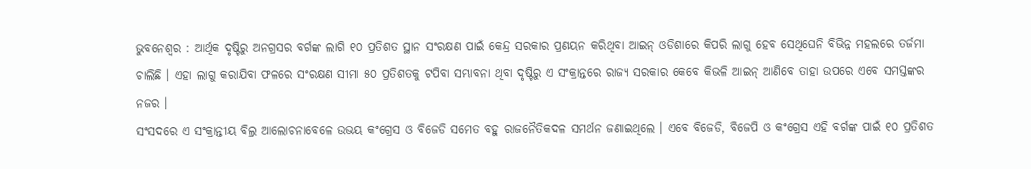ଭୁବନେଶ୍ୱର : ଆର୍ଥିକ ଦୃଷ୍ଟିରୁ ଅନଗ୍ରସର ବର୍ଗଙ୍କ ଲାଗି ୧୦ ପ୍ରତିଶତ ସ୍ଥାନ ସଂରକ୍ଷଣ ପାଇଁ କେନ୍ଦ୍ର ସରକାର ପ୍ରଣୟନ କରିଥିବା ଆଇନ୍ ଓଡିଶାରେ କିପରି ଲାଗୁ ହେବ ସେଥିଘେନି ବିଭିନ୍ନ ମହଲରେ ତର୍ଜମା ଚାଲିଛି । ଏହା ଲାଗୁ କରାଯିବା ଫଳରେ ସଂରକ୍ଷଣ ସୀମା ୫୦ ପ୍ରତିଶତକୁ ଟପିବା ସମ୍ଭାବନା ଥିବା ଦୃଷ୍ଟିରୁ ଏ ସଂକ୍ରାନ୍ତରେ ରାଜ୍ୟ ସରକାର କେବେ କିଭଳି ଆଇନ୍ ଆଣିବେ ତାହା ଉପରେ ଏବେ ସମସ୍ତଙ୍କର ନଜର ।
ସଂସଦରେ ଏ ସଂକ୍ରାନ୍ତୀୟ ବିଲ୍ର ଆଲୋଚନାବେଳେ ଉଭୟ କଂଗ୍ରେସ ଓ ବିଜେଡି ସମେତ ବହୁ ରାଜନୈତିକଦଳ ସମର୍ଥନ ଜଣାଇଥିଲେ । ଏବେ ବିଜେଡି, ବିଜେପି ଓ କଂଗ୍ରେସ ଏହି ବର୍ଗଙ୍କ ପାଇଁ ୧୦ ପ୍ରତିଶତ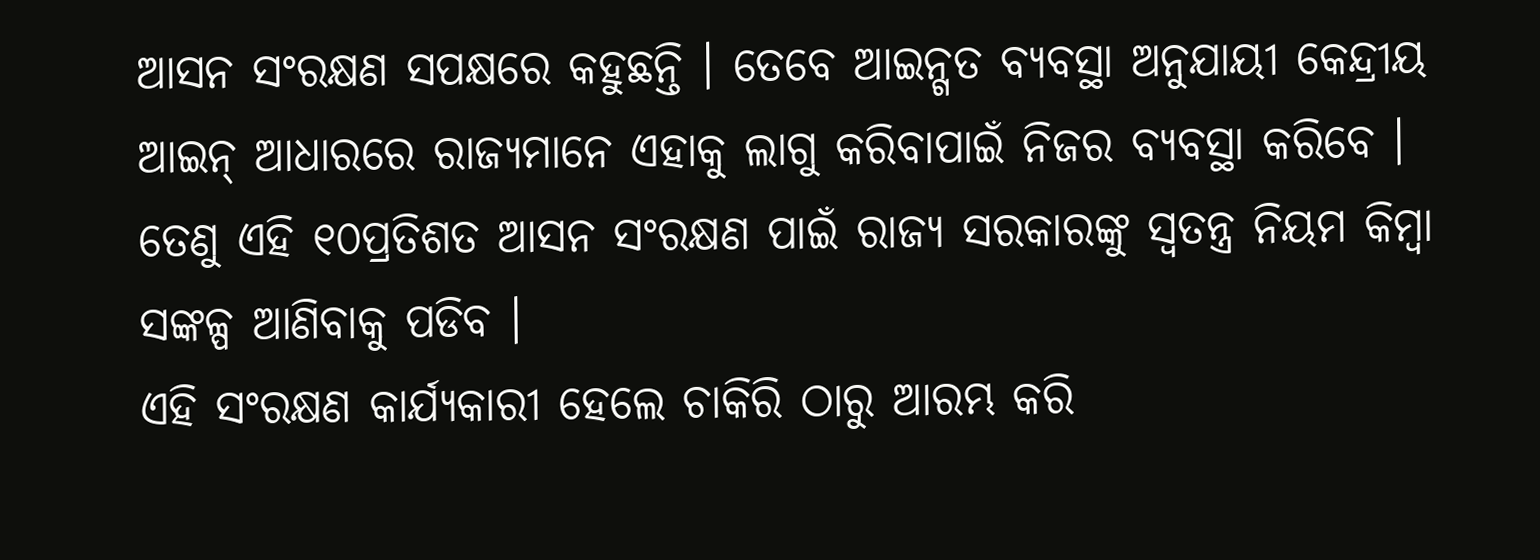ଆସନ ସଂରକ୍ଷଣ ସପକ୍ଷରେ କହୁଛନ୍ତି । ତେବେ ଆଇନ୍ଗତ ବ୍ୟବସ୍ଥା ଅନୁଯାୟୀ କେନ୍ଦ୍ରୀୟ ଆଇନ୍ ଆଧାରରେ ରାଜ୍ୟମାନେ ଏହାକୁ ଲାଗୁ କରିବାପାଇଁ ନିଜର ବ୍ୟବସ୍ଥା କରିବେ । ତେଣୁ ଏହି ୧୦ପ୍ରତିଶତ ଆସନ ସଂରକ୍ଷଣ ପାଇଁ ରାଜ୍ୟ ସରକାରଙ୍କୁ ସ୍ୱତନ୍ତ୍ର ନିୟମ କିମ୍ବା ସଙ୍କଳ୍ପ ଆଣିବାକୁ ପଡିବ ।
ଏହି ସଂରକ୍ଷଣ କାର୍ଯ୍ୟକାରୀ ହେଲେ ଚାକିରି ଠାରୁ ଆରମ୍ଭ କରି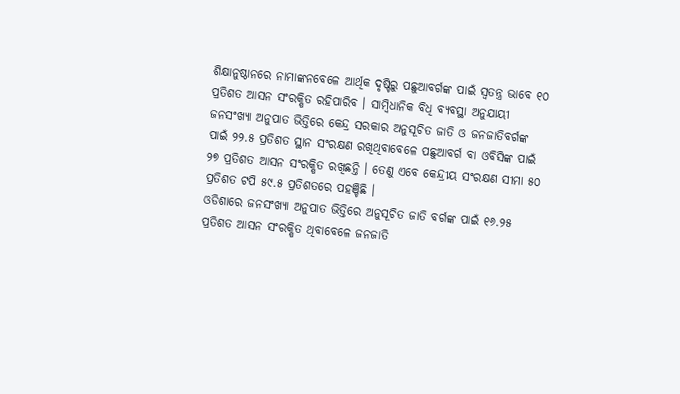ଶିକ୍ଷାନୁଷ୍ଠାନରେ ନାମାଙ୍କନବେଳେ ଆର୍ଥିକ ଦୃଷ୍ଟିରୁ ପଛୁଆବର୍ଗଙ୍କ ପାଇଁ ସ୍ୱତନ୍ତ୍ର ଭାବେ ୧୦ ପ୍ରତିଶତ ଆସନ ସଂରକ୍ଷିତ ରହିପାରିବ । ସାମ୍ବିଧାନିକ ବିଧି ବ୍ୟବସ୍ଥା ଅନୁଯାୟୀ ଜନସଂଖ୍ୟା ଅନୁପାତ ଭିତ୍ତିରେ କେନ୍ଦ୍ର ସରକାର ଅନୁସୂଚିତ ଜାତି ଓ ଜନଜାତିବର୍ଗଙ୍କ ପାଇଁ ୨୨.୫ ପ୍ରତିଶତ ସ୍ଥାନ ସଂରକ୍ଷଣ ରଖିଥିବାବେଳେ ପଛୁଆବର୍ଗ ବା ଓବିସିଙ୍କ ପାଇଁ ୨୭ ପ୍ରତିଶତ ଆସନ ସଂରକ୍ଷିତ ରଖିଛନ୍ତି । ତେଣୁ ଏବେ କେନ୍ଦ୍ରୀୟ ସଂରକ୍ଷଣ ସୀମା ୫୦ ପ୍ରତିଶତ ଟପି ୫୯.୫ ପ୍ରତିଶତରେ ପହଞ୍ଚିଛି ।
ଓଡିଶାରେ ଜନସଂଖ୍ୟା ଅନୁପାତ ଭିତ୍ତିରେ ଅନୁସୂଚିତ ଜାତି ବର୍ଗଙ୍କ ପାଇଁ ୧୬.୨୫ ପ୍ରତିଶତ ଆସନ ସଂରକ୍ଷିତ ଥିବାବେଳେ ଜନଜାତି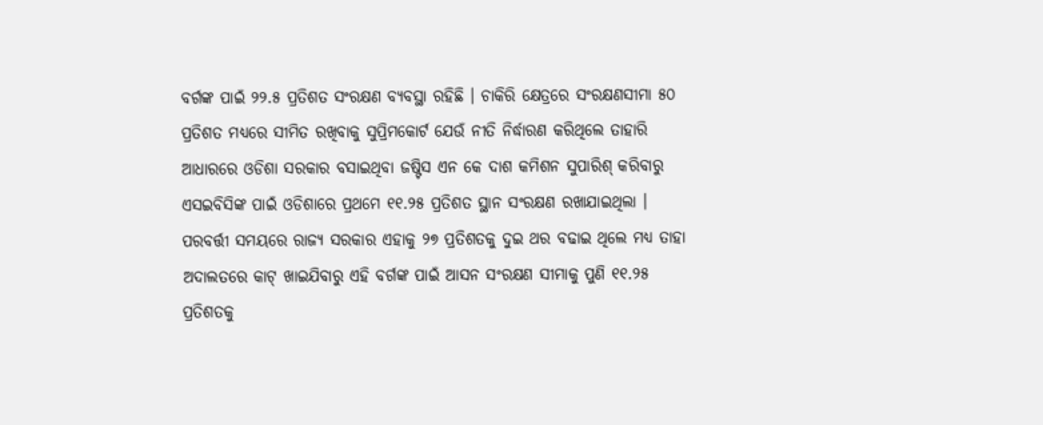ବର୍ଗଙ୍କ ପାଇଁ ୨୨.୫ ପ୍ରତିଶତ ସଂରକ୍ଷଣ ବ୍ୟବସ୍ଥା ରହିଛି । ଚାକିରି କ୍ଷେତ୍ରରେ ସଂରକ୍ଷଣସୀମା ୫୦ ପ୍ରତିଶତ ମଧ୍ୟରେ ସୀମିତ ରଖିବାକୁ ସୁପ୍ରିମକୋର୍ଟ ଯେଉଁ ନୀତି ନିର୍ଦ୍ଧାରଣ କରିଥିଲେ ତାହାରି ଆଧାରରେ ଓଡିଶା ସରକାର ବସାଇଥିବା ଜଷ୍ଟିସ ଏନ କେ ଦାଶ କମିଶନ ସୁପାରିଶ୍ କରିବାରୁ ଏସଇବିସିଙ୍କ ପାଇଁ ଓଡିଶାରେ ପ୍ରଥମେ ୧୧.୨୫ ପ୍ରତିଶତ ସ୍ଥାନ ସଂରକ୍ଷଣ ରଖାଯାଇଥିଲା ।
ପରବର୍ତ୍ତୀ ସମୟରେ ରାଜ୍ୟ ସରକାର ଏହାକୁ ୨୭ ପ୍ରତିଶତକୁ ଦୁଇ ଥର ବଢାଇ ଥିଲେ ମଧ୍ୟ ତାହା ଅଦାଲତରେ କାଟ୍ ଖାଇଯିବାରୁ ଏହି ବର୍ଗଙ୍କ ପାଇଁ ଆସନ ସଂରକ୍ଷଣ ସୀମାକୁ ପୁଣି ୧୧.୨୫ ପ୍ରତିଶତକୁ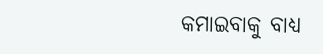କମାଇବାକୁ ବାଧ୍ୟ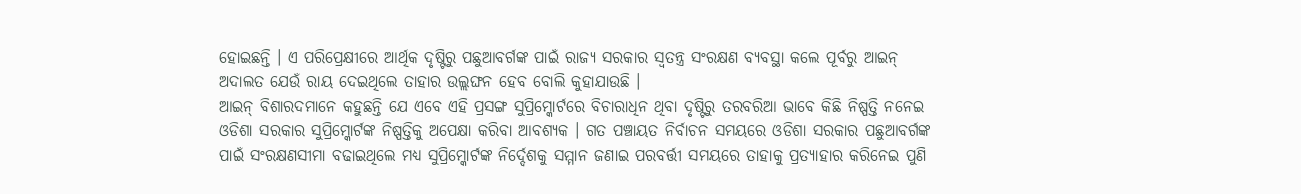ହୋଇଛନ୍ତି । ଏ ପରିପ୍ରେକ୍ଷୀରେ ଆର୍ଥିକ ଦୃଷ୍ଟିରୁ ପଛୁଆବର୍ଗଙ୍କ ପାଇଁ ରାଜ୍ୟ ସରକାର ସ୍ୱତନ୍ତ୍ର ସଂରକ୍ଷଣ ବ୍ୟବସ୍ଥା କଲେ ପୂର୍ବରୁ ଆଇନ୍ ଅଦାଲତ ଯେଉଁ ରାୟ ଦେଇଥିଲେ ତାହାର ଉଲ୍ଲଙ୍ଘନ ହେବ ବୋଲି କୁହାଯାଉଛି ।
ଆଇନ୍ ବିଶାରଦମାନେ କହୁଛନ୍ତି ଯେ ଏବେ ଏହି ପ୍ରସଙ୍ଗ ସୁପ୍ରିମ୍କୋର୍ଟରେ ବିଚାରାଧିନ ଥିବା ଦୃଷ୍ଟିରୁ ତରବରିଆ ଭାବେ କିଛି ନିଷ୍ପତ୍ତି ନନେଇ ଓଡିଶା ସରକାର ସୁପ୍ରିମ୍କୋର୍ଟଙ୍କ ନିଷ୍ପତ୍ତିକୁ ଅପେକ୍ଷା କରିବା ଆବଶ୍ୟକ । ଗତ ପଞ୍ଚାୟତ ନିର୍ବାଚନ ସମୟରେ ଓଡିଶା ସରକାର ପଛୁଆବର୍ଗଙ୍କ ପାଇଁ ସଂରକ୍ଷଣସୀମା ବଢାଇଥିଲେ ମଧ୍ୟ ସୁପ୍ରିମ୍କୋର୍ଟଙ୍କ ନିର୍ଦ୍ଦେଶକୁ ସମ୍ମାନ ଜଣାଇ ପରବର୍ତ୍ତୀ ସମୟରେ ତାହାକୁ ପ୍ରତ୍ୟାହାର କରିନେଇ ପୁଣି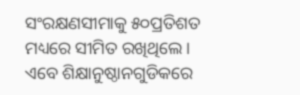ସଂରକ୍ଷଣସୀମାକୁ ୫୦ପ୍ରତିଶତ ମଧ୍ୟରେ ସୀମିତ ରଖିଥିଲେ ।
ଏବେ ଶିକ୍ଷାନୁଷ୍ଠାନଗୁଡିକରେ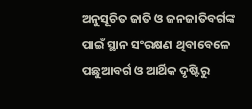ଅନୁସୂଚିତ ଜାତି ଓ ଜନଜାତିବର୍ଗଙ୍କ ପାଇଁ ସ୍ଥାନ ସଂରକ୍ଷଣ ଥିବାବେଳେ ପଛୁଆବର୍ଗ ଓ ଆର୍ଥିକ ଦୃଷ୍ଟିରୁ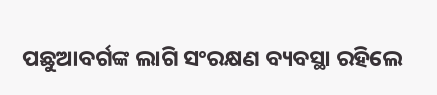ପଛୁଆବର୍ଗଙ୍କ ଲାଗି ସଂରକ୍ଷଣ ବ୍ୟବସ୍ଥା ରହିଲେ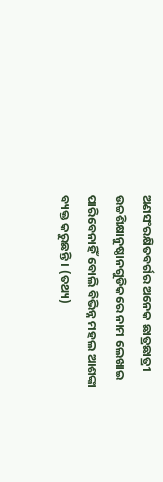ଅଣସଂରକ୍ଷିତବର୍ଗର ଅନେକ ଛାତ୍ରଛାତ୍ରୀ ଉଚ୍ଚଶିକ୍ଷାନୁଷ୍ଠାନଗୁଡିକରେ ନାମ ଲେଖାଇ ପାରିବେନାହିଁ ବୋଲି ବିଭିନ୍ନ ମହଲ ଆଶଙ୍କା ବ୍ୟକ୍ତ କରୁଛନ୍ତି । (ତଥ୍ୟ)